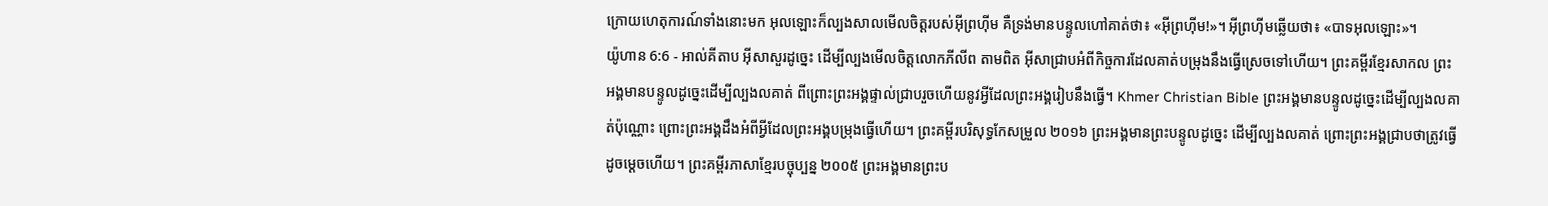ក្រោយហេតុការណ៍ទាំងនោះមក អុលឡោះក៏ល្បងសាលមើលចិត្តរបស់អ៊ីព្រហ៊ីម គឺទ្រង់មានបន្ទូលហៅគាត់ថា៖ «អ៊ីព្រហ៊ីម!»។ អ៊ីព្រហ៊ីមឆ្លើយថា៖ «បាទអុលឡោះ»។
យ៉ូហាន 6:6 - អាល់គីតាប អ៊ីសាសួរដូច្នេះ ដើម្បីល្បងមើលចិត្ដលោកភីលីព តាមពិត អ៊ីសាជ្រាបអំពីកិច្ចការដែលគាត់បម្រុងនឹងធ្វើស្រេចទៅហើយ។ ព្រះគម្ពីរខ្មែរសាកល ព្រះអង្គមានបន្ទូលដូច្នេះដើម្បីល្បងលគាត់ ពីព្រោះព្រះអង្គផ្ទាល់ជ្រាបរួចហើយនូវអ្វីដែលព្រះអង្គរៀបនឹងធ្វើ។ Khmer Christian Bible ព្រះអង្គមានបន្ទូលដូច្នេះដើម្បីល្បងលគាត់ប៉ុណ្ណោះ ព្រោះព្រះអង្គដឹងអំពីអ្វីដែលព្រះអង្គបម្រុងធ្វើហើយ។ ព្រះគម្ពីរបរិសុទ្ធកែសម្រួល ២០១៦ ព្រះអង្គមានព្រះបន្ទូលដូច្នេះ ដើម្បីល្បងលគាត់ ព្រោះព្រះអង្គជ្រាបថាត្រូវធ្វើដូចម្ដេចហើយ។ ព្រះគម្ពីរភាសាខ្មែរបច្ចុប្បន្ន ២០០៥ ព្រះអង្គមានព្រះប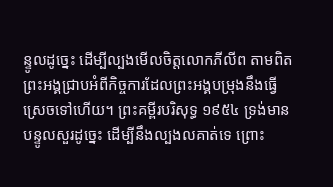ន្ទូលដូច្នេះ ដើម្បីល្បងមើលចិត្តលោកភីលីព តាមពិត ព្រះអង្គជ្រាបអំពីកិច្ចការដែលព្រះអង្គបម្រុងនឹងធ្វើស្រេចទៅហើយ។ ព្រះគម្ពីរបរិសុទ្ធ ១៩៥៤ ទ្រង់មានបន្ទូលសួរដូច្នេះ ដើម្បីនឹងល្បងលគាត់ទេ ព្រោះ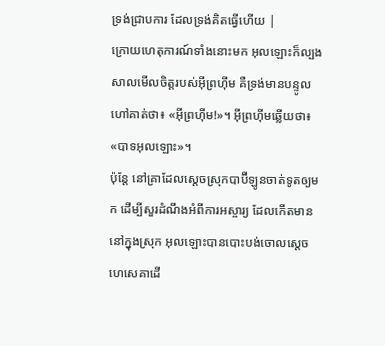ទ្រង់ជ្រាបការ ដែលទ្រង់គិតធ្វើហើយ |
ក្រោយហេតុការណ៍ទាំងនោះមក អុលឡោះក៏ល្បងសាលមើលចិត្តរបស់អ៊ីព្រហ៊ីម គឺទ្រង់មានបន្ទូលហៅគាត់ថា៖ «អ៊ីព្រហ៊ីម!»។ អ៊ីព្រហ៊ីមឆ្លើយថា៖ «បាទអុលឡោះ»។
ប៉ុន្តែ នៅគ្រាដែលស្តេចស្រុកបាប៊ីឡូនចាត់ទូតឲ្យមក ដើម្បីសួរដំណឹងអំពីការអស្ចារ្យ ដែលកើតមាននៅក្នុងស្រុក អុលឡោះបានបោះបង់ចោលស្តេចហេសេគាដើ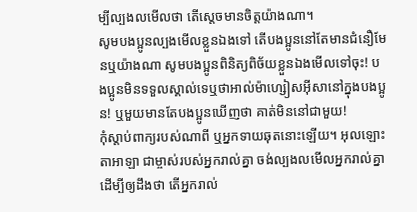ម្បីល្បងលមើលថា តើស្តេចមានចិត្តយ៉ាងណា។
សូមបងប្អូនល្បងមើលខ្លួនឯងទៅ តើបងប្អូននៅតែមានជំនឿមែនឬយ៉ាងណា សូមបងប្អូនពិនិត្យពិច័យខ្លួនឯងមើលទៅចុះ! បងប្អូនមិនទទួលស្គាល់ទេឬថាអាល់ម៉ាហ្សៀសអ៊ីសានៅក្នុងបងប្អូន! ឬមួយមានតែបងប្អូនឃើញថា គាត់មិននៅជាមួយ!
កុំស្តាប់ពាក្យរបស់ណាពី ឬអ្នកទាយឆុតនោះឡើយ។ អុលឡោះតាអាឡា ជាម្ចាស់របស់អ្នករាល់គ្នា ចង់ល្បងលមើលអ្នករាល់គ្នា ដើម្បីឲ្យដឹងថា តើអ្នករាល់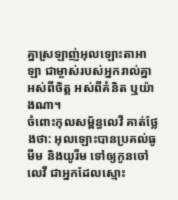គ្នាស្រឡាញ់អុលឡោះតាអាឡា ជាម្ចាស់របស់អ្នករាល់គ្នា អស់ពីចិត្ត អស់ពីគំនិត ឬយ៉ាងណា។
ចំពោះកុលសម្ព័ន្ធលេវី គាត់ថ្លែងថា: អុលឡោះបានប្រគល់ធូមីម និងយូរីម ទៅឲ្យកូនចៅលេវី ជាអ្នកដែលស្មោះ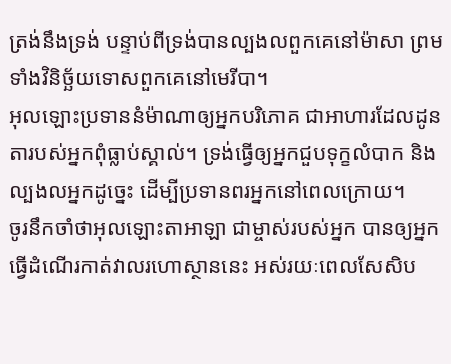ត្រង់នឹងទ្រង់ បន្ទាប់ពីទ្រង់បានល្បងលពួកគេនៅម៉ាសា ព្រមទាំងវិនិច្ឆ័យទោសពួកគេនៅមេរីបា។
អុលឡោះប្រទាននំម៉ាណាឲ្យអ្នកបរិភោគ ជាអាហារដែលដូនតារបស់អ្នកពុំធ្លាប់ស្គាល់។ ទ្រង់ធ្វើឲ្យអ្នកជួបទុក្ខលំបាក និងល្បងលអ្នកដូច្នេះ ដើម្បីប្រទានពរអ្នកនៅពេលក្រោយ។
ចូរនឹកចាំថាអុលឡោះតាអាឡា ជាម្ចាស់របស់អ្នក បានឲ្យអ្នកធ្វើដំណើរកាត់វាលរហោស្ថាននេះ អស់រយៈពេលសែសិប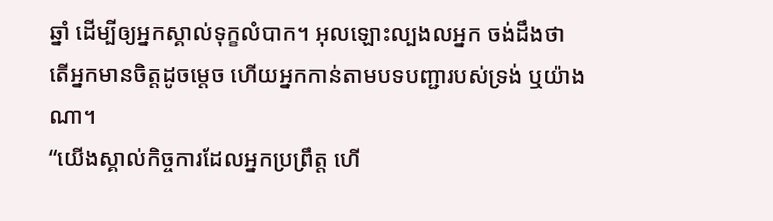ឆ្នាំ ដើម្បីឲ្យអ្នកស្គាល់ទុក្ខលំបាក។ អុលឡោះល្បងលអ្នក ចង់ដឹងថា តើអ្នកមានចិត្តដូចម្តេច ហើយអ្នកកាន់តាមបទបញ្ជារបស់ទ្រង់ ឬយ៉ាងណា។
“យើងស្គាល់កិច្ចការដែលអ្នកប្រព្រឹត្ដ ហើ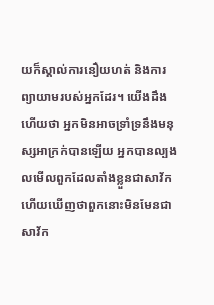យក៏ស្គាល់ការនឿយហត់ និងការព្យាយាមរបស់អ្នកដែរ។ យើងដឹងហើយថា អ្នកមិនអាចទ្រាំទ្រនឹងមនុស្សអាក្រក់បានឡើយ អ្នកបានល្បងលមើលពួកដែលតាំងខ្លួនជាសាវ័ក ហើយឃើញថាពួកនោះមិនមែនជាសាវ័ក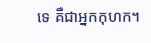ទេ គឺជាអ្នកកុហក។